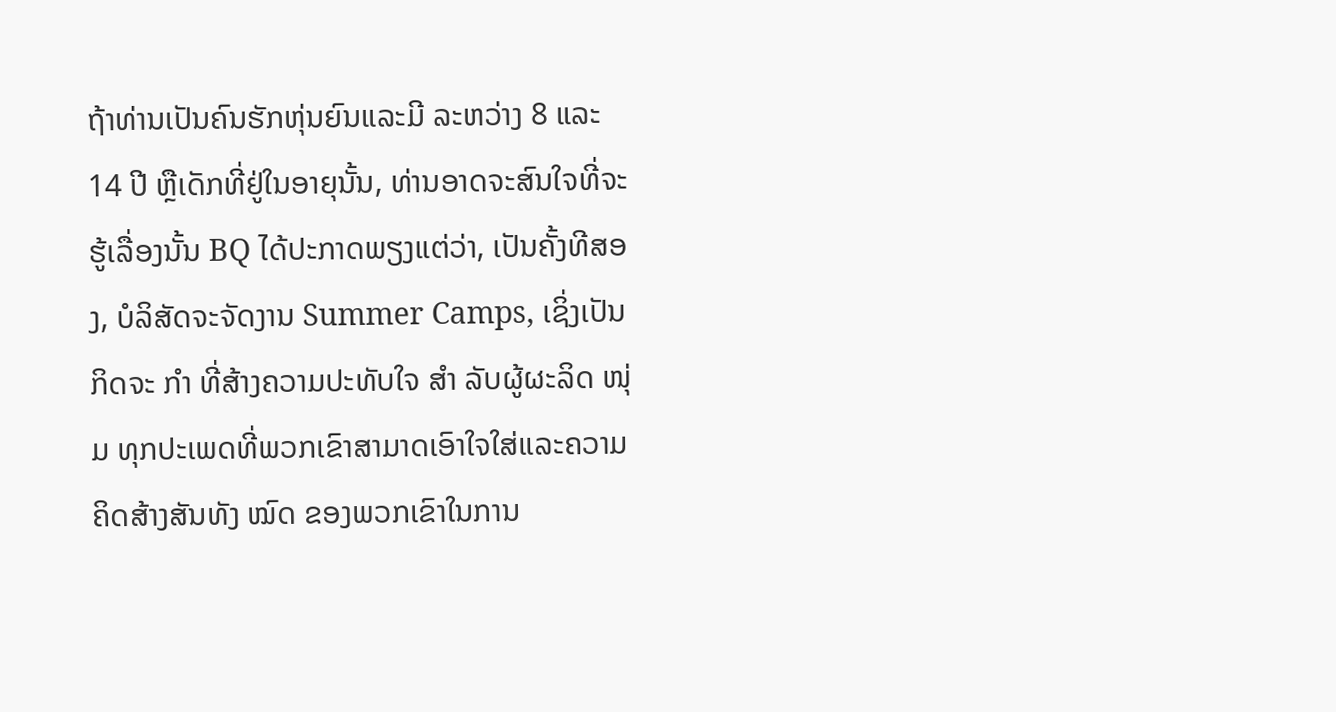ຖ້າທ່ານເປັນຄົນຮັກຫຸ່ນຍົນແລະມີ ລະຫວ່າງ 8 ແລະ 14 ປີ ຫຼືເດັກທີ່ຢູ່ໃນອາຍຸນັ້ນ, ທ່ານອາດຈະສົນໃຈທີ່ຈະຮູ້ເລື່ອງນັ້ນ BQ ໄດ້ປະກາດພຽງແຕ່ວ່າ, ເປັນຄັ້ງທີສອງ, ບໍລິສັດຈະຈັດງານ Summer Camps, ເຊິ່ງເປັນກິດຈະ ກຳ ທີ່ສ້າງຄວາມປະທັບໃຈ ສຳ ລັບຜູ້ຜະລິດ ໜຸ່ມ ທຸກປະເພດທີ່ພວກເຂົາສາມາດເອົາໃຈໃສ່ແລະຄວາມຄິດສ້າງສັນທັງ ໝົດ ຂອງພວກເຂົາໃນການ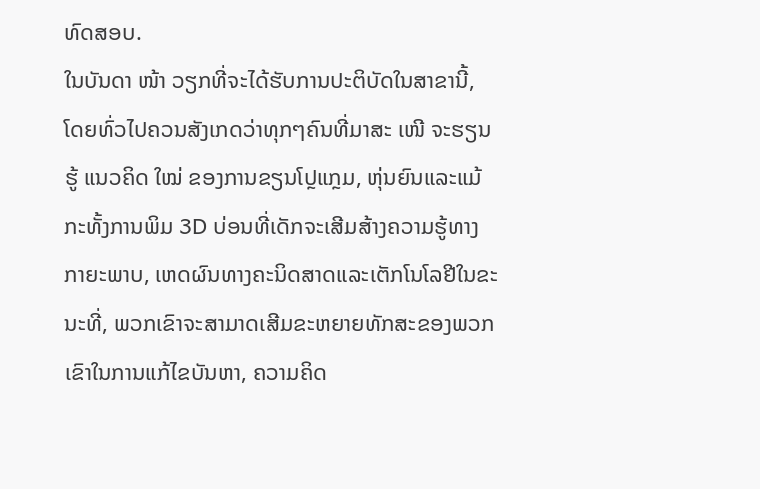ທົດສອບ.
ໃນບັນດາ ໜ້າ ວຽກທີ່ຈະໄດ້ຮັບການປະຕິບັດໃນສາຂານີ້, ໂດຍທົ່ວໄປຄວນສັງເກດວ່າທຸກໆຄົນທີ່ມາສະ ເໜີ ຈະຮຽນຮູ້ ແນວຄິດ ໃໝ່ ຂອງການຂຽນໂປຼແກຼມ, ຫຸ່ນຍົນແລະແມ້ກະທັ້ງການພິມ 3D ບ່ອນທີ່ເດັກຈະເສີມສ້າງຄວາມຮູ້ທາງກາຍະພາບ, ເຫດຜົນທາງຄະນິດສາດແລະເຕັກໂນໂລຢີໃນຂະນະທີ່, ພວກເຂົາຈະສາມາດເສີມຂະຫຍາຍທັກສະຂອງພວກເຂົາໃນການແກ້ໄຂບັນຫາ, ຄວາມຄິດ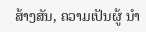ສ້າງສັນ, ຄວາມເປັນຜູ້ ນຳ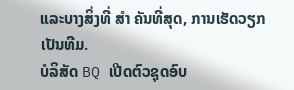ແລະບາງສິ່ງທີ່ ສຳ ຄັນທີ່ສຸດ, ການເຮັດວຽກເປັນທີມ.
ບໍລິສັດ BQ ເປີດຕົວຊຸດອົບ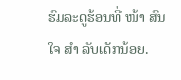ຮົມລະດູຮ້ອນທີ່ ໜ້າ ສົນໃຈ ສຳ ລັບເດັກນ້ອຍ.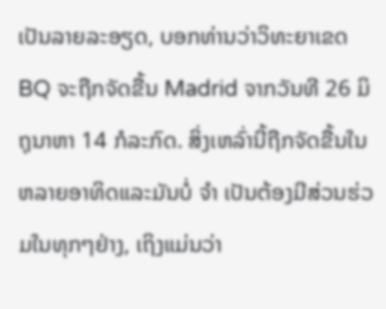ເປັນລາຍລະອຽດ, ບອກທ່ານວ່າວິທະຍາເຂດ BQ ຈະຖືກຈັດຂື້ນ Madrid ຈາກວັນທີ 26 ມິຖຸນາຫາ 14 ກໍລະກົດ. ສິ່ງເຫລົ່ານີ້ຖືກຈັດຂື້ນໃນຫລາຍອາທິດແລະມັນບໍ່ ຈຳ ເປັນຕ້ອງມີສ່ວນຮ່ວມໃນທຸກໆຢ່າງ, ເຖິງແມ່ນວ່າ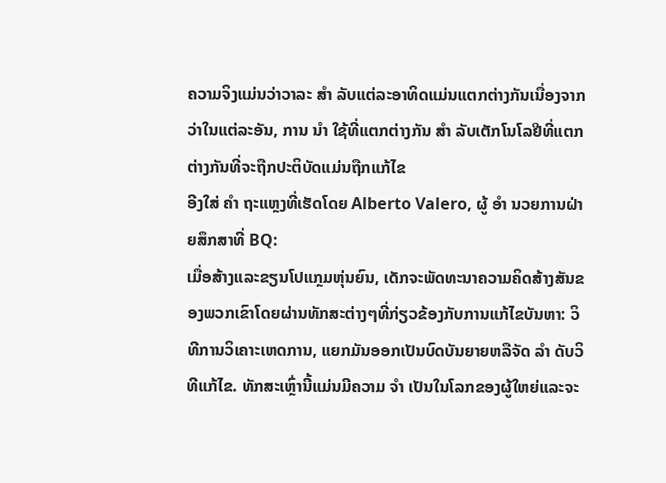ຄວາມຈິງແມ່ນວ່າວາລະ ສຳ ລັບແຕ່ລະອາທິດແມ່ນແຕກຕ່າງກັນເນື່ອງຈາກວ່າໃນແຕ່ລະອັນ, ການ ນຳ ໃຊ້ທີ່ແຕກຕ່າງກັນ ສຳ ລັບເຕັກໂນໂລຢີທີ່ແຕກຕ່າງກັນທີ່ຈະຖືກປະຕິບັດແມ່ນຖືກແກ້ໄຂ
ອີງໃສ່ ຄຳ ຖະແຫຼງທີ່ເຮັດໂດຍ Alberto Valero, ຜູ້ ອຳ ນວຍການຝ່າຍສຶກສາທີ່ BQ:
ເມື່ອສ້າງແລະຂຽນໂປແກຼມຫຸ່ນຍົນ, ເດັກຈະພັດທະນາຄວາມຄິດສ້າງສັນຂອງພວກເຂົາໂດຍຜ່ານທັກສະຕ່າງໆທີ່ກ່ຽວຂ້ອງກັບການແກ້ໄຂບັນຫາ: ວິທີການວິເຄາະເຫດການ, ແຍກມັນອອກເປັນບົດບັນຍາຍຫລືຈັດ ລຳ ດັບວິທີແກ້ໄຂ. ທັກສະເຫຼົ່ານີ້ແມ່ນມີຄວາມ ຈຳ ເປັນໃນໂລກຂອງຜູ້ໃຫຍ່ແລະຈະ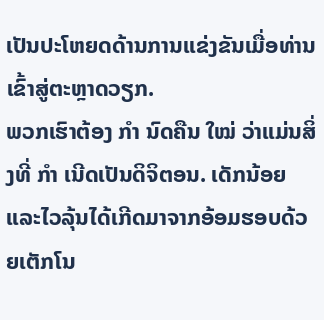ເປັນປະໂຫຍດດ້ານການແຂ່ງຂັນເມື່ອທ່ານເຂົ້າສູ່ຕະຫຼາດວຽກ.
ພວກເຮົາຕ້ອງ ກຳ ນົດຄືນ ໃໝ່ ວ່າແມ່ນສິ່ງທີ່ ກຳ ເນີດເປັນດິຈິຕອນ. ເດັກນ້ອຍແລະໄວລຸ້ນໄດ້ເກີດມາຈາກອ້ອມຮອບດ້ວຍເຕັກໂນ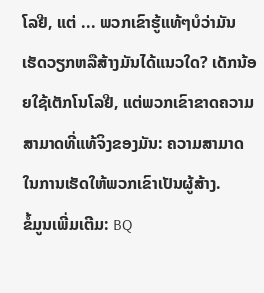ໂລຢີ, ແຕ່ ... ພວກເຂົາຮູ້ແທ້ໆບໍວ່າມັນເຮັດວຽກຫລືສ້າງມັນໄດ້ແນວໃດ? ເດັກນ້ອຍໃຊ້ເຕັກໂນໂລຢີ, ແຕ່ພວກເຂົາຂາດຄວາມສາມາດທີ່ແທ້ຈິງຂອງມັນ: ຄວາມສາມາດໃນການເຮັດໃຫ້ພວກເຂົາເປັນຜູ້ສ້າງ.
ຂໍ້ມູນເພີ່ມເຕີມ: BQ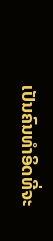ເປັນຄົນທໍາອິດທີ່ຈະ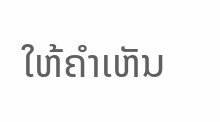ໃຫ້ຄໍາເຫັນ